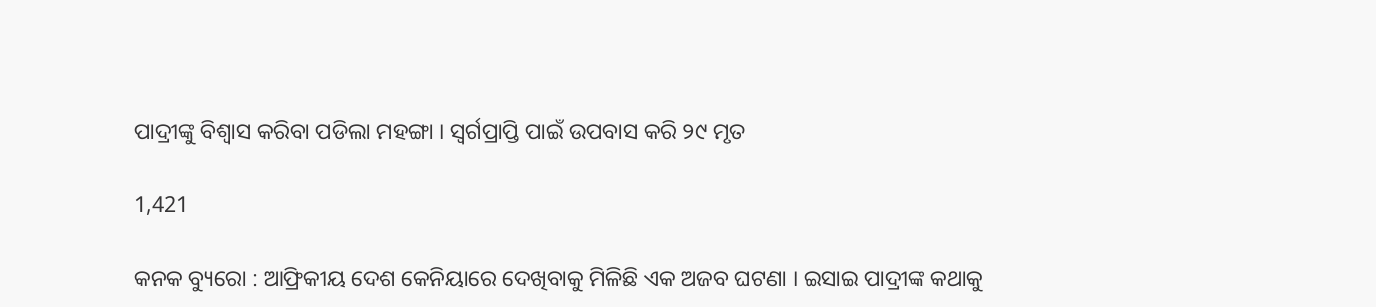ପାଦ୍ରୀଙ୍କୁ ବିଶ୍ୱାସ କରିବା ପଡିଲା ମହଙ୍ଗା । ସ୍ୱର୍ଗପ୍ରାପ୍ତି ପାଇଁ ଉପବାସ କରି ୨୯ ମୃତ

1,421

କନକ ବ୍ୟୁରୋ : ଆଫ୍ରିକୀୟ ଦେଶ କେନିୟାରେ ଦେଖିବାକୁ ମିଳିଛି ଏକ ଅଜବ ଘଟଣା । ଇସାଇ ପାଦ୍ରୀଙ୍କ କଥାକୁ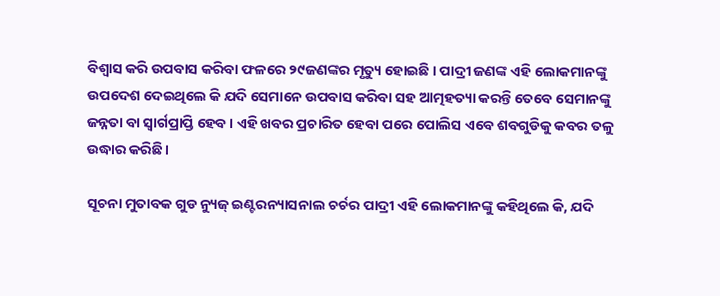ବିଶ୍ୱାସ କରି ଉପବାସ କରିବା ଫଳରେ ୨୯ଜଣଙ୍କର ମୃତ୍ୟୁ ହୋଇଛି । ପାଦ୍ରୀ ଜଣଙ୍କ ଏହି ଲୋକମାନଙ୍କୁ ଉପଦେଶ ଦେଇଥିଲେ କି ଯଦି ସେମାନେ ଉପବାସ କରିବା ସହ ଆତ୍ମହତ୍ୟା କରନ୍ତି ତେବେ ସେମାନଙ୍କୁ ଜନ୍ନତା ବା ସ୍ୱାର୍ଗପ୍ରାପ୍ତି ହେବ । ଏହି ଖବର ପ୍ରଚାରିତ ହେବା ପରେ ପୋଲିସ ଏବେ ଶବଗୁଡିକୁ କବର ତଳୁ ଉଦ୍ଧାର କରିଛି ।

ସୂଚନା ମୁତାବକ ଗୁଡ ନ୍ୟୁଜ୍ ଇଣ୍ଟରନ୍ୟାସନାଲ ଚର୍ଚର ପାଦ୍ରୀ ଏହି ଲୋକମାନଙ୍କୁ କହିଥିଲେ କି, ଯଦି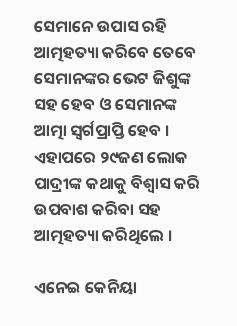ସେମାନେ ଉପାସ ରହି ଆତ୍ମହତ୍ୟା କରିବେ ତେବେ ସେମାନଙ୍କର ଭେଟ ଜିଶୁଙ୍କ ସହ ହେବ ଓ ସେମାନଙ୍କ ଆତ୍ମା ସ୍ୱର୍ଗପ୍ରାପ୍ତି ହେବ । ଏହାପରେ ୨୯ଜଣ ଲୋକ ପାଦ୍ରୀଙ୍କ କଥାକୁ ବିଶ୍ୱାସ କରି ଉପବାଶ କରିବା ସହ ଆତ୍ମହତ୍ୟା କରିଥିଲେ ।

ଏନେଇ କେନିୟା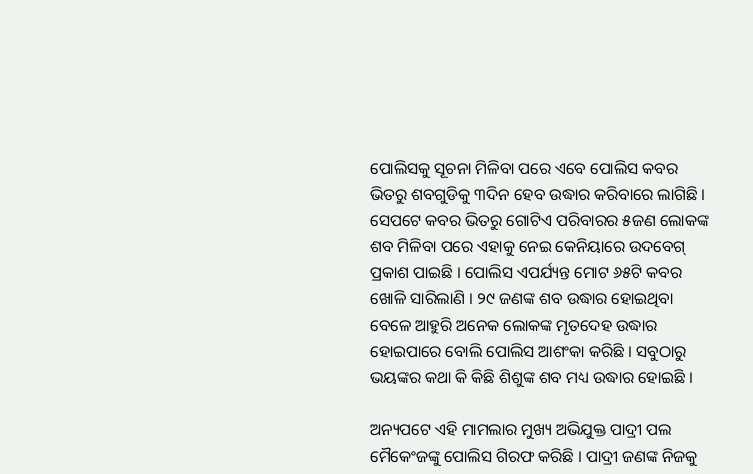ପୋଲିସକୁ ସୂଚନା ମିଳିବା ପରେ ଏବେ ପୋଲିସ କବର ଭିତରୁ ଶବଗୁଡିକୁ ୩ଦିନ ହେବ ଉଦ୍ଧାର କରିବାରେ ଲାଗିଛି । ସେପଟେ କବର ଭିତରୁ ଗୋଟିଏ ପରିବାରର ୫ଜଣ ଲୋକଙ୍କ ଶବ ମିଳିବା ପରେ ଏହାକୁ ନେଇ କେନିୟାରେ ଉଦବେଗ୍ ପ୍ରକାଶ ପାଇଛି । ପୋଲିସ ଏପର୍ଯ୍ୟନ୍ତ ମୋଟ ୬୫ଟି କବର ଖୋଳି ସାରିଲାଣି । ୨୯ ଜଣଙ୍କ ଶବ ଉଦ୍ଧାର ହୋଇଥିବା ବେଳେ ଆହୁରି ଅନେକ ଲୋକଙ୍କ ମୃତଦେହ ଉଦ୍ଧାର ହୋଇପାରେ ବୋଲି ପୋଲିସ ଆଶଂକା କରିଛି । ସବୁଠାରୁ ଭୟଙ୍କର କଥା କି କିଛି ଶିଶୁଙ୍କ ଶବ ମଧ୍ୟ ଉଦ୍ଧାର ହୋଇଛି ।

ଅନ୍ୟପଟେ ଏହି ମାମଲାର ମୁଖ୍ୟ ଅଭିଯୁକ୍ତ ପାଦ୍ରୀ ପଲ ମୈକେଂଜଙ୍କୁ ପୋଲିସ ଗିରଫ କରିଛି । ପାଦ୍ରୀ ଜଣଙ୍କ ନିଜକୁ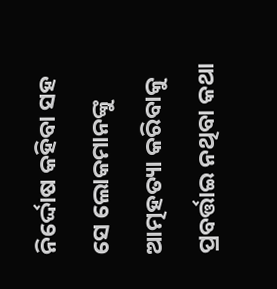ନିର୍ଦ୍ଦୋଷ କହିବା ସହ ସେ ଲୋକମାନଙ୍କୁ ଆତ୍ମହତ୍ୟା କରିବାକୁ ପ୍ରବର୍ତ୍ତାଇ ନଥିବା କଥା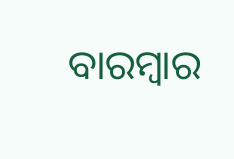ବାରମ୍ବାର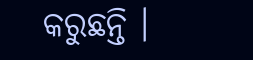କରୁଛନ୍ତି ।